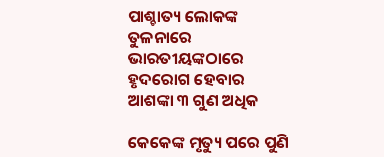ପାଶ୍ଚାତ୍ୟ ଲୋକଙ୍କ ତୁଳନାରେ ଭାରତୀୟଙ୍କଠାରେ ହୃଦରୋଗ ହେବାର ଆଶଙ୍କା ୩ ଗୁଣ ଅଧିକ

କେକେଙ୍କ ମୃତ୍ୟୁ ପରେ ପୁଣି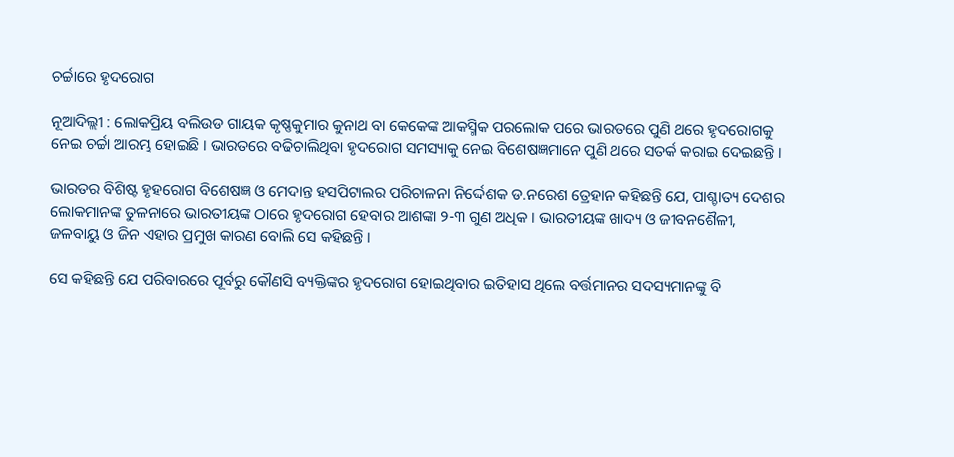ଚର୍ଚ୍ଚାରେ ହୃଦରୋଗ

ନୂଆଦିଲ୍ଲୀ : ଲୋକପ୍ରିୟ ବଲିଉଡ ଗାୟକ କୃଷ୍ଣକୁମାର କୁନାଥ ବା କେକେଙ୍କ ଆକସ୍ମିକ ପରଲୋକ ପରେ ଭାରତରେ ପୁଣି ଥରେ ହୃଦରୋଗକୁ ନେଇ ଚର୍ଚ୍ଚା ଆରମ୍ଭ ହୋଇଛି । ଭାରତରେ ବଢିଚାଲିଥିବା ହୃଦରୋଗ ସମସ୍ୟାକୁ ନେଇ ବିଶେଷଜ୍ଞମାନେ ପୁଣି ଥରେ ସତର୍କ କରାଇ ଦେଇଛନ୍ତି ।

ଭାରତର ବିଶିଷ୍ଟ ହୃହରୋଗ ବିଶେଷଜ୍ଞ ଓ ମେଦାନ୍ତ ହସପିଟାଲର ପରିଚାଳନା ନିର୍ଦ୍ଦେଶକ ଡ.ନରେଶ ତ୍ରେହାନ କହିଛନ୍ତି ଯେ, ପାଶ୍ଚାତ୍ୟ ଦେଶର ଲୋକମାନଙ୍କ ତୁଳନାରେ ଭାରତୀୟଙ୍କ ଠାରେ ହୃଦରୋଗ ହେବାର ଆଶଙ୍କା ୨-୩ ଗୁଣ ଅଧିକ । ଭାରତୀୟଙ୍କ ଖାଦ୍ୟ ଓ ଜୀବନଶୈଳୀ, ଜଳବାୟୁ ଓ ଜିନ ଏହାର ପ୍ରମୁଖ କାରଣ ବୋଲି ସେ କହିଛନ୍ତି ।

ସେ କହିଛନ୍ତି ଯେ ପରିବାରରେ ପୂର୍ବରୁ କୌଣସି ବ୍ୟକ୍ତିଙ୍କର ହୃଦରୋଗ ହୋଇଥିବାର ଇତିହାସ ଥିଲେ ବର୍ତ୍ତମାନର ସଦସ୍ୟମାନଙ୍କୁ ବି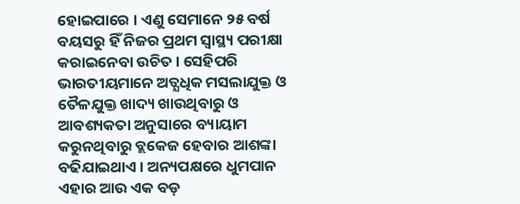ହୋଇପାରେ । ଏଣୁ ସେମାନେ ୨୫ ବର୍ଷ ବୟସରୁ ହିଁ ନିଜର ପ୍ରଥମ ସ୍ବାସ୍ଥ୍ୟ ପରୀକ୍ଷା କରାଇନେବା ଉଚିତ । ସେହିପରି ଭାରତୀୟମାନେ ଅତ୍ଯଧିକ ମସଲାଯୁକ୍ତ ଓ ତୈଳଯୁକ୍ତ ଖାଦ୍ୟ ଖାଉଥିବାରୁ ଓ ଆବଶ୍ୟକତା ଅନୁସାରେ ବ୍ୟାୟାମ କରୁନଥିବାରୁ ବ୍ଲକେଜ ହେବାର ଆଶଙ୍କା ବଢିଯାଇଥାଏ । ଅନ୍ୟପକ୍ଷରେ ଧୁମପାନ ଏହାର ଆଉ ଏକ ବଡ଼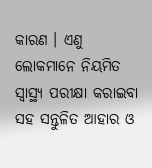କାରଣ । ଏଣୁ ଲୋକମାନେ ନିୟମିତ ସ୍ବାସ୍ଥ୍ୟ ପରୀକ୍ଷା କରାଇବା ସହ ସନ୍ତୁଳିତ ଆହାର ଓ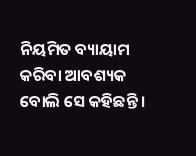ନିୟମିତ ବ୍ୟାୟାମ କରିବା ଆବଶ୍ୟକ ବୋଲି ସେ କହିଛନ୍ତି ।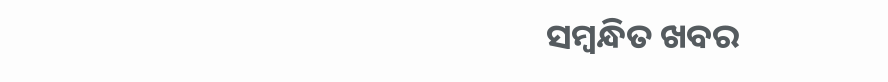ସମ୍ବନ୍ଧିତ ଖବର